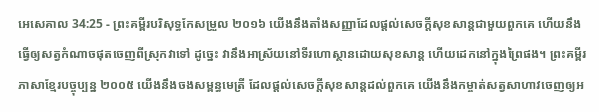អេសេគាល 34:25 - ព្រះគម្ពីរបរិសុទ្ធកែសម្រួល ២០១៦ យើងនឹងតាំងសញ្ញាដែលផ្ដល់សេចក្ដីសុខសាន្តជាមួយពួកគេ ហើយនឹងធ្វើឲ្យសត្វកំណាចផុតចេញពីស្រុកវាទៅ ដូច្នេះ វានឹងអាស្រ័យនៅទីរហោស្ថានដោយសុខសាន្ត ហើយដេកនៅក្នុងព្រៃផង។ ព្រះគម្ពីរភាសាខ្មែរបច្ចុប្បន្ន ២០០៥ យើងនឹងចងសម្ពន្ធមេត្រី ដែលផ្ដល់សេចក្ដីសុខសាន្តដល់ពួកគេ យើងនឹងកម្ចាត់សត្វសាហាវចេញឲ្យអ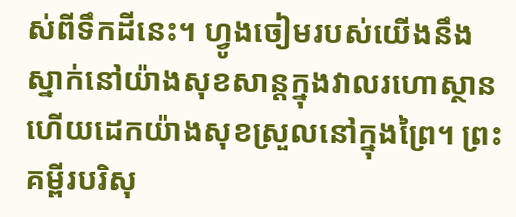ស់ពីទឹកដីនេះ។ ហ្វូងចៀមរបស់យើងនឹងស្នាក់នៅយ៉ាងសុខសាន្តក្នុងវាលរហោស្ថាន ហើយដេកយ៉ាងសុខស្រួលនៅក្នុងព្រៃ។ ព្រះគម្ពីរបរិសុ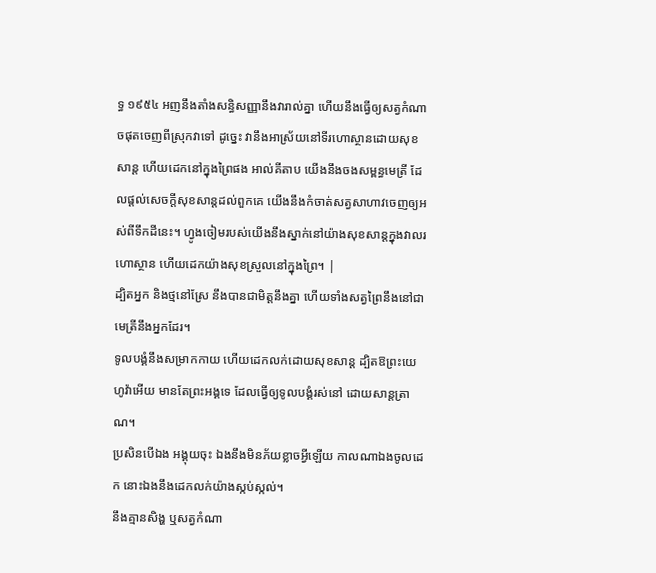ទ្ធ ១៩៥៤ អញនឹងតាំងសន្ធិសញ្ញានឹងវារាល់គ្នា ហើយនឹងធ្វើឲ្យសត្វកំណាចផុតចេញពីស្រុកវាទៅ ដូច្នេះ វានឹងអាស្រ័យនៅទីរហោស្ថានដោយសុខសាន្ត ហើយដេកនៅក្នុងព្រៃផង អាល់គីតាប យើងនឹងចងសម្ពន្ធមេត្រី ដែលផ្ដល់សេចក្ដីសុខសាន្តដល់ពួកគេ យើងនឹងកំចាត់សត្វសាហាវចេញឲ្យអស់ពីទឹកដីនេះ។ ហ្វូងចៀមរបស់យើងនឹងស្នាក់នៅយ៉ាងសុខសាន្តក្នុងវាលរហោស្ថាន ហើយដេកយ៉ាងសុខស្រួលនៅក្នុងព្រៃ។ |
ដ្បិតអ្នក និងថ្មនៅស្រែ នឹងបានជាមិត្តនឹងគ្នា ហើយទាំងសត្វព្រៃនឹងនៅជាមេត្រីនឹងអ្នកដែរ។
ទូលបង្គំនឹងសម្រាកកាយ ហើយដេកលក់ដោយសុខសាន្ត ដ្បិតឱព្រះយេហូវ៉ាអើយ មានតែព្រះអង្គទេ ដែលធ្វើឲ្យទូលបង្គំរស់នៅ ដោយសាន្តត្រាណ។
ប្រសិនបើឯង អង្គុយចុះ ឯងនឹងមិនភ័យខ្លាចអ្វីឡើយ កាលណាឯងចូលដេក នោះឯងនឹងដេកលក់យ៉ាងស្កប់ស្កល់។
នឹងគ្មានសិង្ហ ឬសត្វកំណា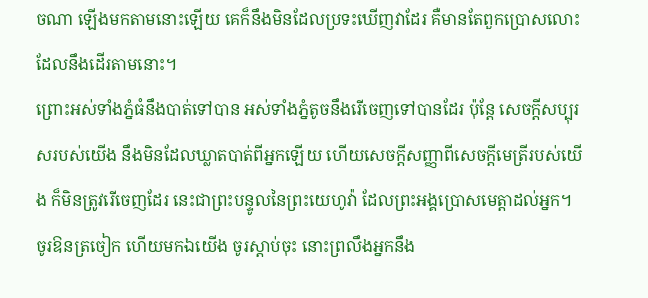ចណា ឡើងមកតាមនោះឡើយ គេក៏នឹងមិនដែលប្រទះឃើញវាដែរ គឺមានតែពួកប្រោសលោះដែលនឹងដើរតាមនោះ។
ព្រោះអស់ទាំងភ្នំធំនឹងបាត់ទៅបាន អស់ទាំងភ្នំតូចនឹងរើចេញទៅបានដែរ ប៉ុន្តែ សេចក្ដីសប្បុរសរបស់យើង នឹងមិនដែលឃ្លាតបាត់ពីអ្នកឡើយ ហើយសេចក្ដីសញ្ញាពីសេចក្ដីមេត្រីរបស់យើង ក៏មិនត្រូវរើចេញដែរ នេះជាព្រះបន្ទូលនៃព្រះយេហូវ៉ា ដែលព្រះអង្គប្រោសមេត្តាដល់អ្នក។
ចូរឱនត្រចៀក ហើយមកឯយើង ចូរស្តាប់ចុះ នោះព្រលឹងអ្នកនឹង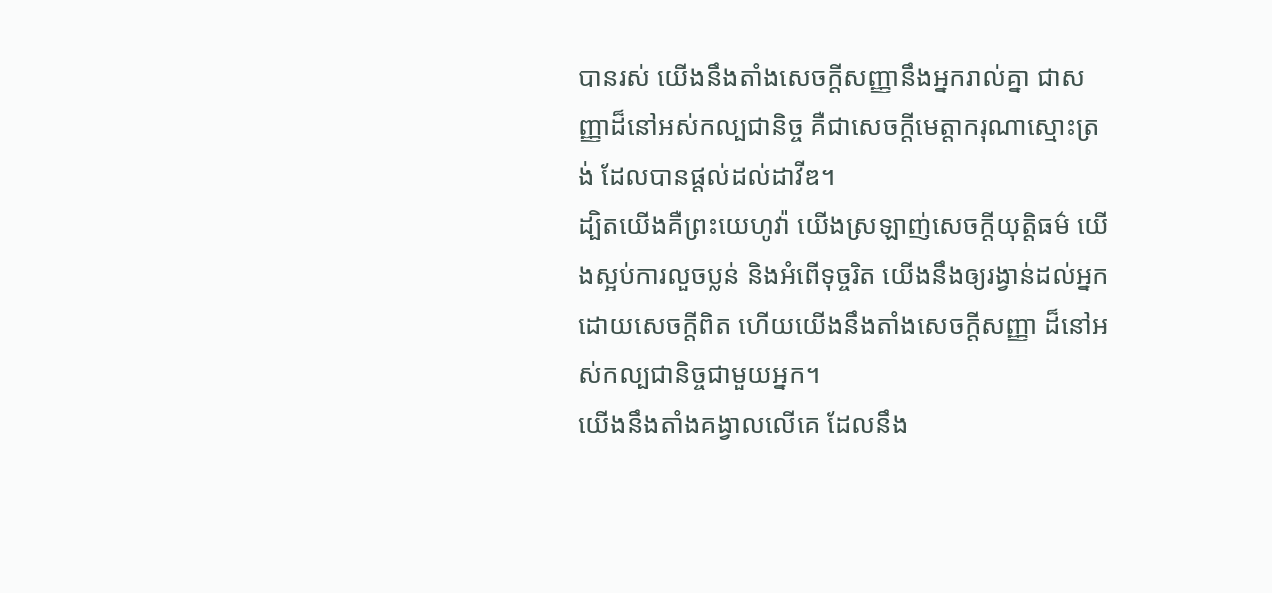បានរស់ យើងនឹងតាំងសេចក្ដីសញ្ញានឹងអ្នករាល់គ្នា ជាសញ្ញាដ៏នៅអស់កល្បជានិច្ច គឺជាសេចក្ដីមេត្តាករុណាស្មោះត្រង់ ដែលបានផ្តល់ដល់ដាវីឌ។
ដ្បិតយើងគឺព្រះយេហូវ៉ា យើងស្រឡាញ់សេចក្ដីយុត្តិធម៌ យើងស្អប់ការលួចប្លន់ និងអំពើទុច្ចរិត យើងនឹងឲ្យរង្វាន់ដល់អ្នកដោយសេចក្ដីពិត ហើយយើងនឹងតាំងសេចក្ដីសញ្ញា ដ៏នៅអស់កល្បជានិច្ចជាមួយអ្នក។
យើងនឹងតាំងគង្វាលលើគេ ដែលនឹង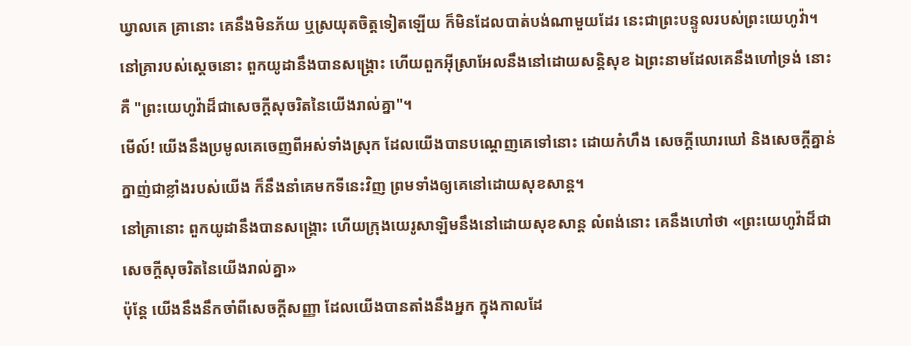ឃ្វាលគេ គ្រានោះ គេនឹងមិនភ័យ ឬស្រយុតចិត្តទៀតឡើយ ក៏មិនដែលបាត់បង់ណាមួយដែរ នេះជាព្រះបន្ទូលរបស់ព្រះយេហូវ៉ា។
នៅគ្រារបស់ស្ដេចនោះ ពួកយូដានឹងបានសង្គ្រោះ ហើយពួកអ៊ីស្រាអែលនឹងនៅដោយសន្តិសុខ ឯព្រះនាមដែលគេនឹងហៅទ្រង់ នោះគឺ "ព្រះយេហូវ៉ាដ៏ជាសេចក្ដីសុចរិតនៃយើងរាល់គ្នា"។
មើល៍! យើងនឹងប្រមូលគេចេញពីអស់ទាំងស្រុក ដែលយើងបានបណ្តេញគេទៅនោះ ដោយកំហឹង សេចក្ដីឃោរឃៅ និងសេចក្ដីគ្នាន់ក្នាញ់ជាខ្លាំងរបស់យើង ក៏នឹងនាំគេមកទីនេះវិញ ព្រមទាំងឲ្យគេនៅដោយសុខសាន្ត។
នៅគ្រានោះ ពួកយូដានឹងបានសង្គ្រោះ ហើយក្រុងយេរូសាឡិមនឹងនៅដោយសុខសាន្ត លំពង់នោះ គេនឹងហៅថា «ព្រះយេហូវ៉ាដ៏ជាសេចក្ដីសុចរិតនៃយើងរាល់គ្នា»
ប៉ុន្តែ យើងនឹងនឹកចាំពីសេចក្ដីសញ្ញា ដែលយើងបានតាំងនឹងអ្នក ក្នុងកាលដែ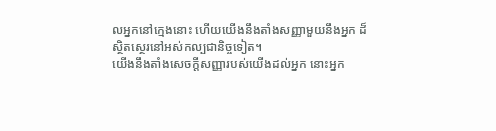លអ្នកនៅក្មេងនោះ ហើយយើងនឹងតាំងសញ្ញាមួយនឹងអ្នក ដ៏ស្ថិតស្ថេរនៅអស់កល្បជានិច្ចទៀត។
យើងនឹងតាំងសេចក្ដីសញ្ញារបស់យើងដល់អ្នក នោះអ្នក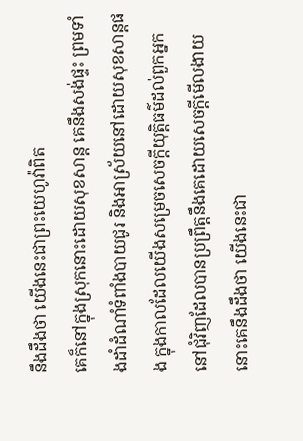នឹងដឹងថា យើងនេះជាព្រះយេហូវ៉ាពិត
គេក៏នៅក្នុងស្រុកនោះដោយសុខសាន្ត គេនឹងសង់ផ្ទះ ព្រមទាំងដាំដំណាំទំពាំងបាយជូរ និងអាស្រ័យនៅដោយសុខសាន្តផង ក្នុងកាលដែលយើងសម្រេចសេចក្ដីយុត្តិធម៌ដល់ពួកអ្នកនៅជុំវិញដែលបានប្រព្រឹត្តនឹងគេដោយសេចក្ដីមើលងាយ នោះគេនឹងដឹងថា យើងនេះជា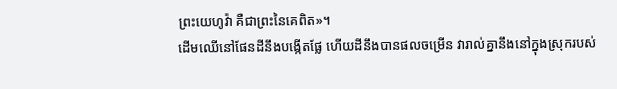ព្រះយេហូវ៉ា គឺជាព្រះនៃគេពិត»។
ដើមឈើនៅផែនដីនឹងបង្កើតផ្លែ ហើយដីនឹងបានផលចម្រើន វារាល់គ្នានឹងនៅក្នុងស្រុករបស់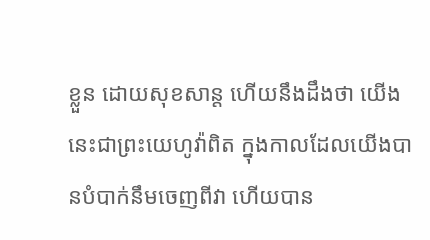ខ្លួន ដោយសុខសាន្ត ហើយនឹងដឹងថា យើងនេះជាព្រះយេហូវ៉ាពិត ក្នុងកាលដែលយើងបានបំបាក់នឹមចេញពីវា ហើយបាន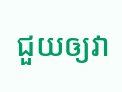ជួយឲ្យវា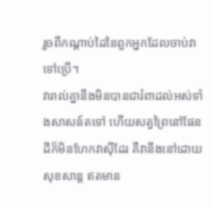រួចពីកណ្ដាប់ដៃនៃពួកអ្នកដែលចាប់វាទៅប្រើ។
វារាល់គ្នានឹងមិនបានជារំពាដល់អស់ទាំងសាសន៍តទៅ ហើយសត្វព្រៃនៅផែនដីក៏មិនហែកវាស៊ីដែរ គឺវានឹងនៅដោយសុខសាន្ត ឥតមាន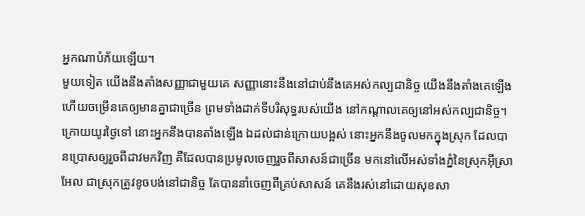អ្នកណាបំភ័យឡើយ។
មួយទៀត យើងនឹងតាំងសញ្ញាជាមួយគេ សញ្ញានោះនឹងនៅជាប់នឹងគេអស់កល្បជានិច្ច យើងនឹងតាំងគេឡើង ហើយចម្រើនគេឲ្យមានគ្នាជាច្រើន ព្រមទាំងដាក់ទីបរិសុទ្ធរបស់យើង នៅកណ្ដាលគេឲ្យនៅអស់កល្បជានិច្ច។
ក្រោយយូរថ្ងៃទៅ នោះអ្នកនឹងបានតាំងឡើង ឯដល់ជាន់ក្រោយបង្អស់ នោះអ្នកនឹងចូលមកក្នុងស្រុក ដែលបានប្រោសឲ្យរួចពីដាវមកវិញ គឺដែលបានប្រមូលចេញរួចពីសាសន៍ជាច្រើន មកនៅលើអស់ទាំងភ្នំនៃស្រុកអ៊ីស្រាអែល ជាស្រុកត្រូវខូចបង់នៅជានិច្ច តែបាននាំចេញពីគ្រប់សាសន៍ គេនឹងរស់នៅដោយសុខសា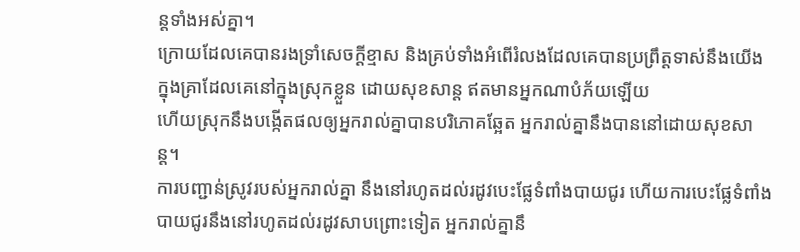ន្តទាំងអស់គ្នា។
ក្រោយដែលគេបានរងទ្រាំសេចក្ដីខ្មាស និងគ្រប់ទាំងអំពើរំលងដែលគេបានប្រព្រឹត្តទាស់នឹងយើង ក្នុងគ្រាដែលគេនៅក្នុងស្រុកខ្លួន ដោយសុខសាន្ត ឥតមានអ្នកណាបំភ័យឡើយ
ហើយស្រុកនឹងបង្កើតផលឲ្យអ្នករាល់គ្នាបានបរិភោគឆ្អែត អ្នករាល់គ្នានឹងបាននៅដោយសុខសាន្ត។
ការបញ្ជាន់ស្រូវរបស់អ្នករាល់គ្នា នឹងនៅរហូតដល់រដូវបេះផ្លែទំពាំងបាយជូរ ហើយការបេះផ្លែទំពាំងបាយជូរនឹងនៅរហូតដល់រដូវសាបព្រោះទៀត អ្នករាល់គ្នានឹ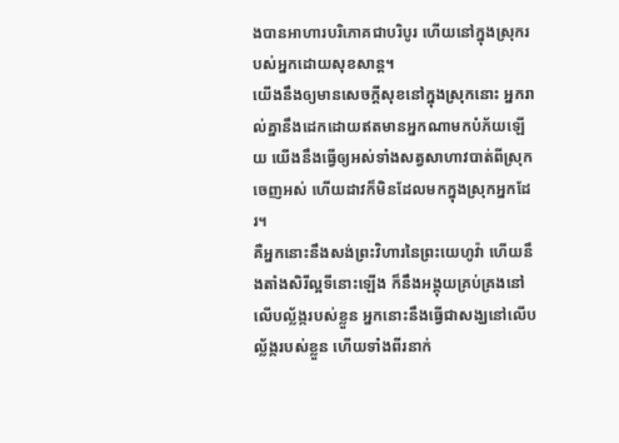ងបានអាហារបរិភោគជាបរិបូរ ហើយនៅក្នុងស្រុករបស់អ្នកដោយសុខសាន្ត។
យើងនឹងឲ្យមានសេចក្ដីសុខនៅក្នុងស្រុកនោះ អ្នករាល់គ្នានឹងដេកដោយឥតមានអ្នកណាមកបំភ័យឡើយ យើងនឹងធ្វើឲ្យអស់ទាំងសត្វសាហាវបាត់ពីស្រុកចេញអស់ ហើយដាវក៏មិនដែលមកក្នុងស្រុកអ្នកដែរ។
គឺអ្នកនោះនឹងសង់ព្រះវិហារនៃព្រះយេហូវ៉ា ហើយនឹងតាំងសិរីល្អទីនោះឡើង ក៏នឹងអង្គុយគ្រប់គ្រងនៅលើបល្ល័ង្ករបស់ខ្លួន អ្នកនោះនឹងធ្វើជាសង្ឃនៅលើបល្ល័ង្ករបស់ខ្លួន ហើយទាំងពីរនាក់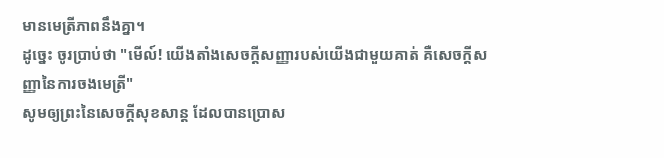មានមេត្រីភាពនឹងគ្នា។
ដូច្នេះ ចូរប្រាប់ថា "មើល៍! យើងតាំងសេចក្ដីសញ្ញារបស់យើងជាមួយគាត់ គឺសេចក្ដីសញ្ញានៃការចងមេត្រី"
សូមឲ្យព្រះនៃសេចក្តីសុខសាន្ត ដែលបានប្រោស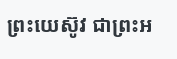ព្រះយេស៊ូវ ជាព្រះអ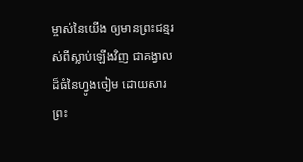ម្ចាស់នៃយើង ឲ្យមានព្រះជន្មរស់ពីស្លាប់ឡើងវិញ ជាគង្វាលដ៏ធំនៃហ្វូងចៀម ដោយសារព្រះ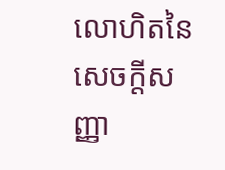លោហិតនៃសេចក្ដីសញ្ញា